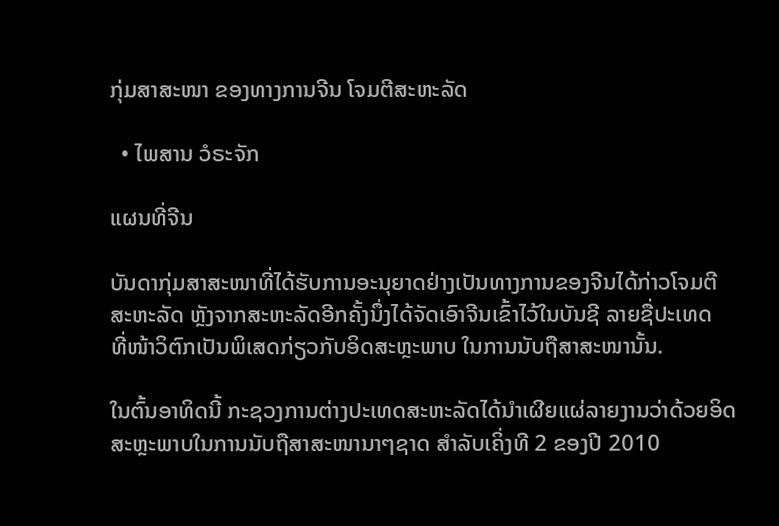ກຸ່ມສາສະໜາ ຂອງທາງການຈີນ ໂຈມຕີສະຫະລັດ

  • ໄພສານ ວໍຣະຈັກ

ແຜນທີ່ຈີນ

ບັນດາກຸ່ມສາສະໜາທີ່ໄດ້ຮັບການອະນຸຍາດຢ່າງເປັນທາງການຂອງຈີນໄດ້ກ່າວໂຈມຕີ
ສະຫະລັດ ຫຼັງຈາກສະຫະລັດອີກຄັ້ງນຶ່ງໄດ້ຈັດເອົາຈີນເຂົ້າໄວ້ໃນບັນຊີ ລາຍຊື່ປະເທດ
ທີ່ໜ້າວິຕົກເປັນພິເສດກ່ຽວກັບອິດສະຫຼະພາບ ໃນການນັບຖືສາສະໜານັ້ນ.

ໃນຕົ້ນອາທິດນີ້ ກະຊວງການຕ່າງປະເທດສະຫະລັດໄດ້ນຳເຜີຍແຜ່ລາຍງານວ່າດ້ວຍອິດ
ສະຫຼະພາບໃນການນັບຖືສາສະໜານາໆຊາດ ສຳລັບເຄິ່ງທີ 2 ຂອງປີ 2010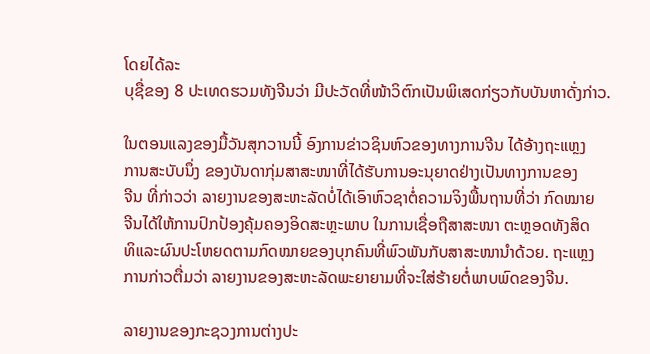ໂດຍໄດ້ລະ
ບຸຊື່ຂອງ 8 ປະເທດຮວມທັງຈີນວ່າ ມີປະວັດທີ່ໜ້າວິຕົກເປັນພິເສດກ່ຽວກັບບັນຫາດັ່ງກ່າວ.

ໃນຕອນແລງຂອງມື້ວັນສຸກວານນີ້ ອົງການຂ່າວຊິນຫົວຂອງທາງການຈີນ ໄດ້ອ້າງຖະແຫຼງ
ການສະບັບນຶ່ງ ຂອງບັນດາກຸ່ມສາສະໜາທີ່ໄດ້ຮັບການອະນຸຍາດຢ່າງເປັນທາງການຂອງ
ຈີນ ທີ່ກ່າວວ່າ ລາຍງານຂອງສະຫະລັດບໍ່ໄດ້ເອົາຫົວຊາຕໍ່ຄວາມຈິງພື້ນຖານທີ່ວ່າ ກົດໝາຍ
ຈີນໄດ້ໃຫ້ການປົກປ້ອງຄຸ້ມຄອງອິດສະຫຼະພາບ ໃນການເຊື່ອຖືສາສະໜາ ຕະຫຼອດທັງສິດ
ທິແລະຜົນປະໂຫຍດຕາມກົດໝາຍຂອງບຸກຄົນທີ່ພົວພັນກັບສາສະໜານຳດ້ວຍ. ຖະແຫຼງ
ການກ່າວຕື່ມວ່າ ລາຍງານຂອງສະຫະລັດພະຍາຍາມທີ່ຈະໃສ່ຮ້າຍຕໍ່ພາບພົດຂອງຈີນ.

ລາຍງານຂອງກະຊວງການຕ່າງປະ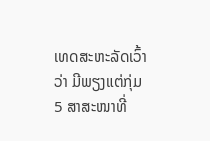ເທດສະຫະລັດເວົ້າວ່າ ມີພຽງແຕ່ກຸ່ມ 5 ສາສະໜາທີ່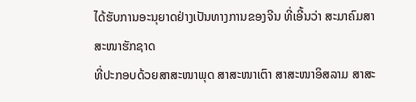ໄດ້ຮັບການອະນຸຍາດຢ່າງເປັນທາງການຂອງຈີນ ທີ່ເອີ້ນວ່າ ສະມາຄົມສາສະໜາຮັກຊາດ
ທີ່ປະກອບດ້ວຍສາສະໜາພຸດ ສາສະໜາເຕົາ ສາສະໜາອິສລາມ ສາສະ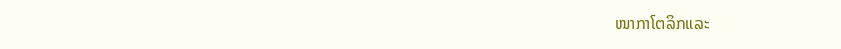ໜາກາໂຕລິກແລະ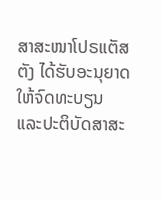ສາສະໜາໂປຣແຕັສຕັງ ໄດ້ຮັບອະນຸຍາດໃຫ້ຈົດທະບຽນ ແລະປະຕິບັດສາສະ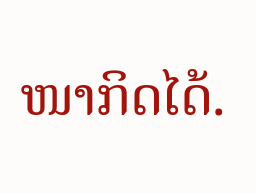ໜາກິດໄດ້.